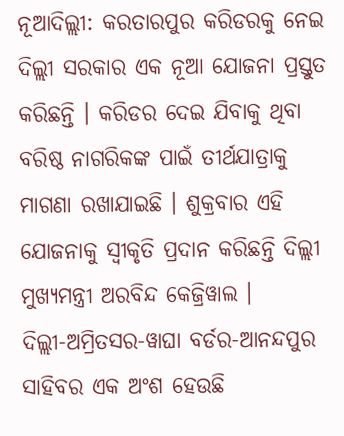ନୂଆଦିଲ୍ଲୀ: କରତାରପୁର କରିଡରକୁ ନେଇ ଦିଲ୍ଲୀ ସରକାର ଏକ ନୂଆ ଯୋଜନା ପ୍ରସ୍ତୁତ କରିଛନ୍ତି । କରିଡର ଦେଇ ଯିବାକୁ ଥିବା ବରିଷ୍ଠ ନାଗରିକଙ୍କ ପାଇଁ ତୀର୍ଥଯାତ୍ରାକୁ ମାଗଣା ରଖାଯାଇଛି । ଶୁକ୍ରବାର ଏହି ଯୋଜନାକୁ ସ୍ବୀକୃତି ପ୍ରଦାନ କରିଛନ୍ତି ଦିଲ୍ଲୀ ମୁଖ୍ୟମନ୍ତ୍ରୀ ଅରବିନ୍ଦ କେଜ୍ରିୱାଲ ।
ଦିଲ୍ଲୀ-ଅମ୍ରିତସର-ୱାଘା ବର୍ଡର-ଆନନ୍ଦପୁର ସାହିବର ଏକ ଅଂଶ ହେଉଛି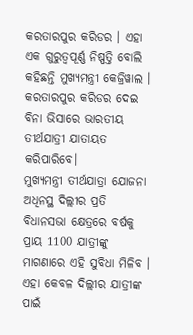କରତାରପୁର କରିଡର । ଏହା ଏକ ଗୁରୁତ୍ବପୂର୍ଣ୍ଣ ନିଷ୍ପତ୍ତି ବୋଲି କହିଛନ୍ତି ମୁଖ୍ୟମନ୍ତ୍ରୀ କେଜ୍ରିୱାଲ । କରତାରପୁର କରିଡର ଦେଇ ବିନା ଭିସାରେ ଭାରତୀୟ ତୀର୍ଥଯାତ୍ରୀ ଯାତାୟତ କରିପାରିବେ।
ମୁଖ୍ୟମନ୍ତ୍ରୀ ତୀର୍ଥଯାତ୍ରା ଯୋଜନା ଅଧିନସ୍ଥ ଦିଲ୍ଲୀର ପ୍ରତି ବିଧାନସଭା କ୍ଷେତ୍ରରେ ବର୍ଷକୁ ପ୍ରାୟ 1100 ଯାତ୍ରୀଙ୍କୁ ମାଗଣାରେ ଏହି ସୁବିଧା ମିଳିବ । ଏହା କେବଳ ଦିଲ୍ଲୀର ଯାତ୍ରୀଙ୍କ ପାଇଁ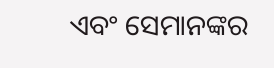ଏବଂ ସେମାନଙ୍କର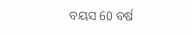ବୟସ 60 ବର୍ଷ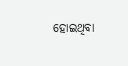ହୋଇଥିବା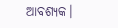ଆବଶ୍ୟକ।